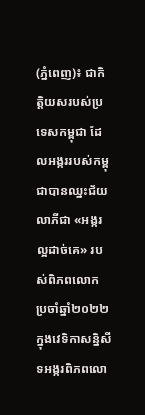(ភ្នំពេញ)៖ ជាកិត្តិយសរបស់ប្រទេសកម្ពុជា ដែលអង្កររបស់កម្ពុជាបានឈ្នះជ័យលាភីជា «អង្ករល្អដាច់គេ» របស់ពិភពលោក ប្រចាំឆ្នាំ២០២២ ក្នុងវេទិកាសន្និសីទអង្ករពិភពលោ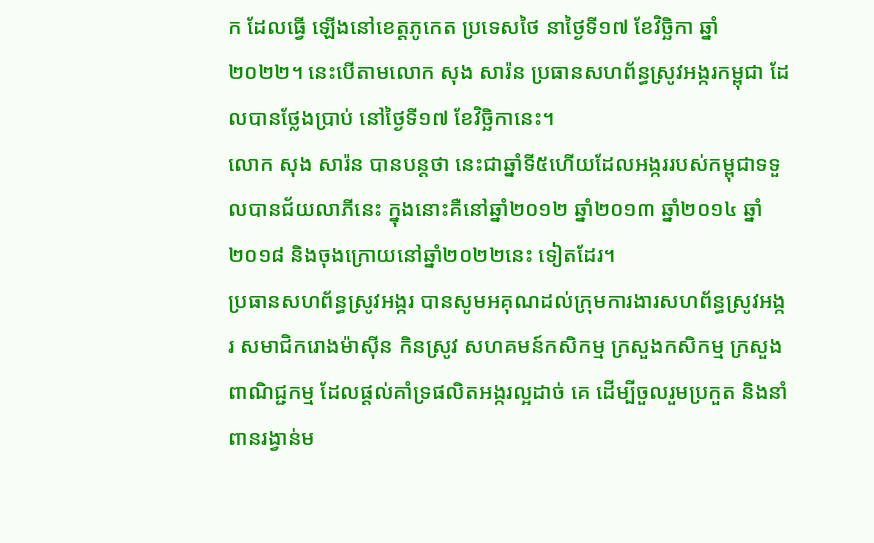ក ដែលធ្វើ ឡើងនៅខេត្តភូកេត ប្រទេសថៃ នាថ្ងៃទី១៧ ខែវិច្ឆិកា ឆ្នាំ២០២២។ នេះបើតាមលោក សុង សារ៉ន ប្រធានសហព័ន្ធស្រូវអង្ករកម្ពុជា ដែលបានថ្លែងប្រាប់ នៅថ្ងៃទី១៧ ខែវិច្ឆិកានេះ។
លោក សុង សារ៉ន បានបន្តថា នេះជាឆ្នាំទី៥ហើយដែលអង្កររបស់កម្ពុជាទទួលបានជ័យលាភីនេះ ក្នុងនោះគឺនៅឆ្នាំ២០១២ ឆ្នាំ២០១៣ ឆ្នាំ២០១៤ ឆ្នាំ២០១៨ និងចុងក្រោយនៅឆ្នាំ២០២២នេះ ទៀតដែរ។
ប្រធានសហព័ន្ធស្រូវអង្ករ បានសូមអគុណដល់ក្រុមការងារសហព័ន្ធស្រូវអង្ករ សមាជិករោងម៉ាស៊ីន កិនស្រូវ សហគមន៍កសិកម្ម ក្រសួងកសិកម្ម ក្រសួងពាណិជ្ជកម្ម ដែលផ្តល់គាំទ្រផលិតអង្ករល្អដាច់ គេ ដើម្បីចួលរួមប្រកួត និងនាំពានរង្វាន់ម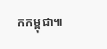កកម្ពុជា៕